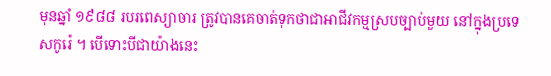មុនឆ្នាំ ១៩៨៨ របរពេស្យាចារ ត្រូវបានគេចាត់ទុកថាជាអាជីវកម្មស្របច្បាប់មួយ នៅក្នុងប្រទេសកូរ៉េ ។ បើទោះបីជាយ៉ាងនេះ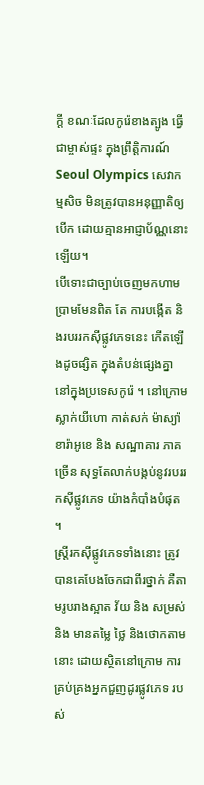ក្តី ខណៈដែលកូរ៉េខាងត្បូង ធ្វើជាម្ចាស់ផ្ទះ ក្នុងព្រឹត្តិការណ៍ Seoul Olympics សេវាកម្មសិច មិនត្រូវបានអនុញ្ញាតិឲ្យបើក ដោយគ្មានអាជ្ញាប័ណ្ណនោះឡើយ។
បើទោះជាច្បាប់ចេញមកហាមប្រាមមែនពិត តែ ការបង្កើត និងរបររកស៊ីផ្លូវភេទនេះ កើតឡើងដូចផ្សិត ក្នុងតំបន់ផ្សេងគ្នា នៅក្នុងប្រទេសកូរ៉េ ។ នៅក្រោមស្លាក់យីហោ កាត់សក់ ម៉ាស្យ៉ា ខារ៉ាអូខេ និង សណ្ឋាគារ ភាគច្រើន សុទ្ធតែលាក់បង្កប់នូវរបររកស៊ីផ្លូវភេទ យ៉ាងកំបាំងបំផុត ។
ស្ត្រីរកស៊ីផ្លូវភេទទាំងនោះ ត្រូវបានគេបែងចែកជាពីរថ្នាក់ គឺតាមរូបរាងស្អាត វ័យ និង សម្រស់ និង មានតម្លៃ ថ្លៃ និងថោកតាមនោះ ដោយស្ថិតនៅក្រោម ការគ្រប់គ្រងអ្នកជួញដូរផ្លូវភេទ របស់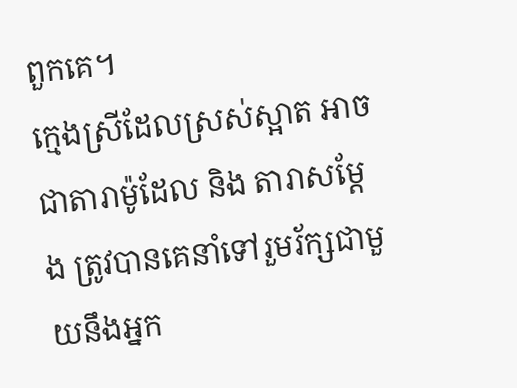ពួកគេ។
ក្មេងស្រីដែលស្រស់ស្អាត អាចជាតារាម៉ូដែល និង តារាសម្តែង ត្រូវបានគេនាំទៅរួមរ័ក្សជាមួយនឹងអ្នក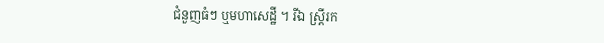ជំនួញធំៗ ឬមហាសេដ្ឋី ។ រីឯ ស្រ្តីរក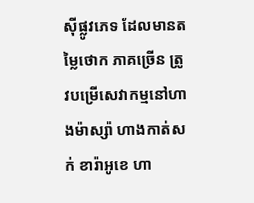ស៊ីផ្លូវភេទ ដែលមានតម្លៃថោក ភាគច្រើន ត្រូវបម្រើសេវាកម្មនៅហាងម៉ាស្ស៉ា ហាងកាត់សក់ ខារ៉ាអូខេ ហា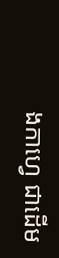ងកាហ្វេ ជាដើម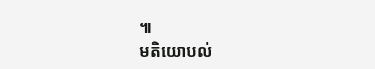៕
មតិយោបល់